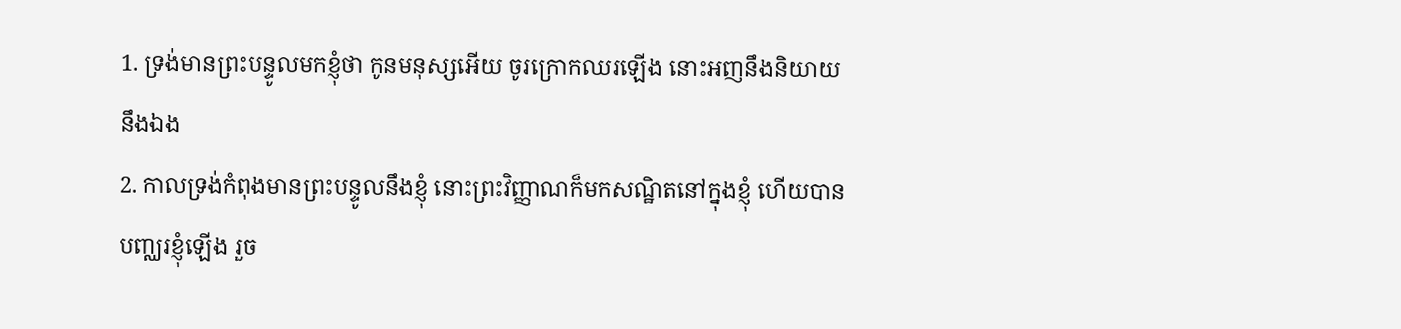1. ទ្រង់មានព្រះបន្ទូលមកខ្ញុំថា កូនមនុស្សអើយ ចូរក្រោកឈរឡើង នោះអញនឹងនិយាយនឹងឯង
2. កាលទ្រង់កំពុងមានព្រះបន្ទូលនឹងខ្ញុំ នោះព្រះវិញ្ញាណក៏មកសណ្ឋិតនៅក្នុងខ្ញុំ ហើយបានបញ្ឈរខ្ញុំឡើង រួច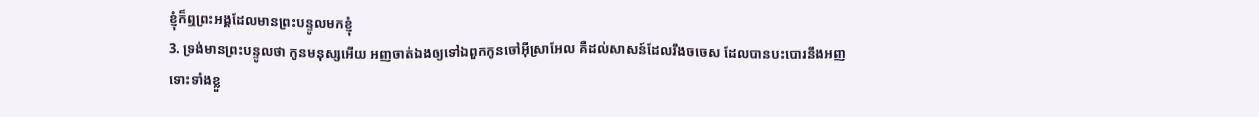ខ្ញុំក៏ឮព្រះអង្គដែលមានព្រះបន្ទូលមកខ្ញុំ
3. ទ្រង់មានព្រះបន្ទូលថា កូនមនុស្សអើយ អញចាត់ឯងឲ្យទៅឯពួកកូនចៅអ៊ីស្រាអែល គឺដល់សាសន៍ដែលរឹងចចេស ដែលបានបះបោរនឹងអញ ទោះទាំងខ្លួ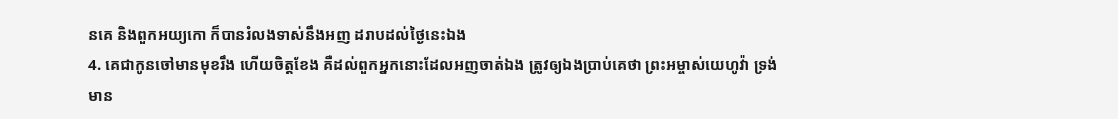នគេ និងពួកអយ្យកោ ក៏បានរំលងទាស់នឹងអញ ដរាបដល់ថ្ងៃនេះឯង
4. គេជាកូនចៅមានមុខរឹង ហើយចិត្តខែង គឺដល់ពួកអ្នកនោះដែលអញចាត់ឯង ត្រូវឲ្យឯងប្រាប់គេថា ព្រះអម្ចាស់យេហូវ៉ា ទ្រង់មាន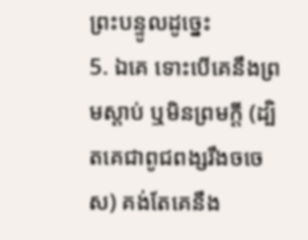ព្រះបន្ទូលដូច្នេះ
5. ឯគេ ទោះបើគេនឹងព្រមស្តាប់ ឬមិនព្រមក្តី (ដ្បិតគេជាពូជពង្សរឹងចចេស) គង់តែគេនឹង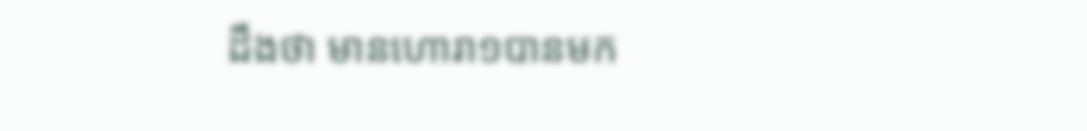ដឹងថា មានហោរា១បានមក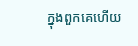ក្នុងពួកគេហើយ